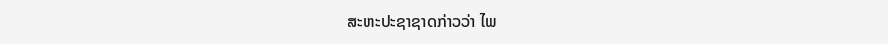ສະຫະປະຊາຊາດກ່າວວ່າ ໄພ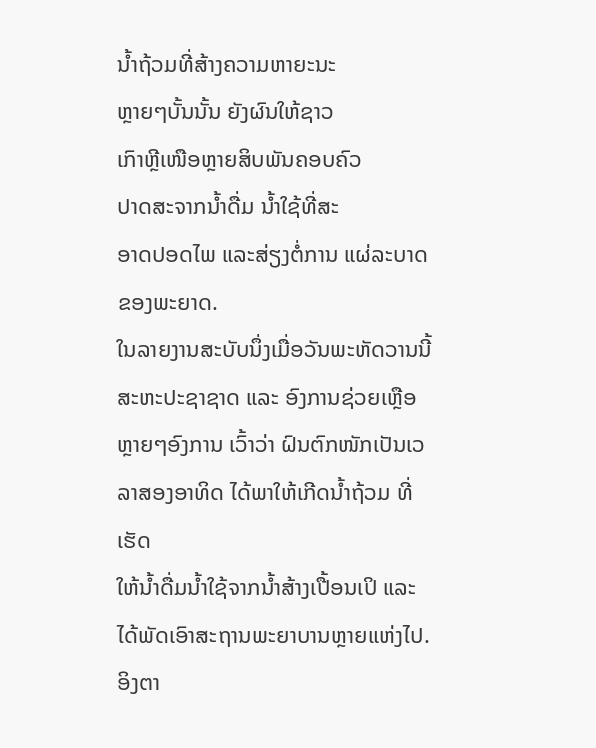ນໍ້າຖ້ວມທີ່ສ້າງຄວາມຫາຍະນະ
ຫຼາຍໆບັ້ນນັ້ນ ຍັງຜົນໃຫ້ຊາວ
ເກົາຫຼີເໜືອຫຼາຍສິບພັນຄອບຄົວ
ປາດສະຈາກນໍ້າດື່ມ ນໍ້າໃຊ້ທີ່ສະ
ອາດປອດໄພ ແລະສ່ຽງຕໍ່ການ ແຜ່ລະບາດຂອງພະຍາດ.
ໃນລາຍງານສະບັບນຶ່ງເມື່ອວັນພະຫັດວານນີ້ ສະຫະປະຊາຊາດ ແລະ ອົງການຊ່ວຍເຫຼືອ
ຫຼາຍໆອົງການ ເວົ້າວ່າ ຝົນຕົກໜັກເປັນເວລາສອງອາທິດ ໄດ້ພາໃຫ້ເກີດນໍ້າຖ້ວມ ທີ່ເຮັດ
ໃຫ້ນໍ້າດື່ມນໍ້າໃຊ້ຈາກນໍ້າສ້າງເປື້ອນເປິ ແລະໄດ້ພັດເອົາສະຖານພະຍາບານຫຼາຍແຫ່ງໄປ.
ອິງຕາ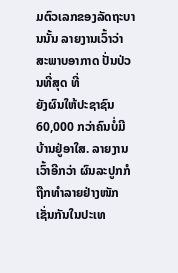ມຕົວເລກຂອງລັດຖະບານນັ້ນ ລາຍງານເວົ້າວ່າ ສະພາບອາກາດ ປັ່ນປ່ວນທີ່ສຸດ ທີ່
ຍັງຜົນໃຫ້ປະຊາຊົນ 60,000 ກວ່າຄົນບໍ່ມີບ້ານຢູ່ອາໃສ. ລາຍງານເວົ້າອີກວ່າ ຜົນລະປູກກໍ
ຖືກທໍາລາຍຢ່າງໜັກເຊັ່ນກັນໃນປະເທ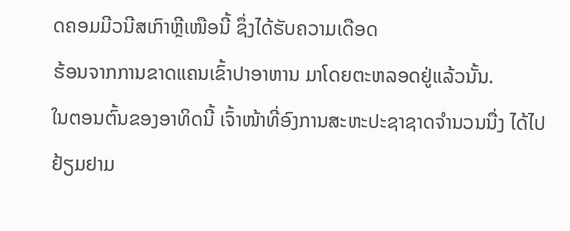ດຄອມມີວນີສເກົາຫຼີເໜືອນີ້ ຊຶ່ງໄດ້ຮັບຄວາມເດືອດ
ຮ້ອນຈາກການຂາດແຄນເຂົ້າປາອາຫານ ມາໂດຍຕະຫລອດຢູ່ແລ້ວນັ້ນ.
ໃນຕອນຕົ້ນຂອງອາທິດນີ້ ເຈົ້າໜ້າທີ່ອົງການສະຫະປະຊາຊາດຈໍານວນນື່ງ ໄດ້ໄປຢ້ຽມຢາມ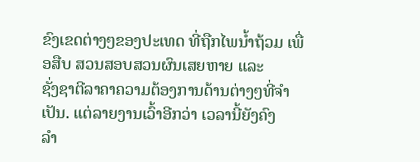ຂົງເຂດຕ່າງໆຂອງປະເທດ ທີ່ຖືກໄພນໍ້າຖ້ວມ ເພື່ອສືບ ສວນສອບສວນຜົນເສຍຫາຍ ແລະ
ຊັ່ງຊາຕີລາຄາຄວາມຕ້ອງການດ້ານຕ່າງໆທີ່ຈໍາເປັນ. ແຕ່ລາຍງານເວົ້າອີກວ່າ ເວລານີ້ຍັງຄົງ
ລໍາ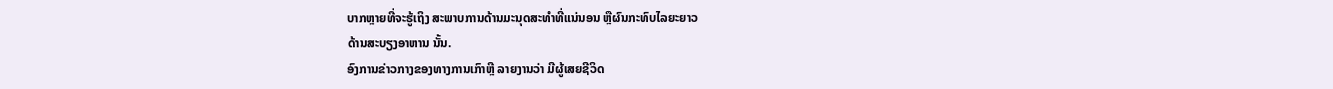ບາກຫຼາຍທີ່ຈະຮູ້ເຖິງ ສະພາບການດ້ານມະນຸດສະທໍາທີ່ແນ່ນອນ ຫຼືຜົນກະທົບໄລຍະຍາວ
ດ້ານສະບຽງອາຫານ ນັ້ນ.
ອົງການຂ່າວກາງຂອງທາງການເກົາຫຼີ ລາຍງານວ່າ ມີຜູ້ເສຍຊີວິດ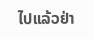ໄປແລ້ວຢ່າ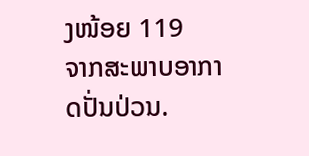ງໜ້ອຍ 119
ຈາກສະພາບອາກາດປັ່ນປ່ວນ.